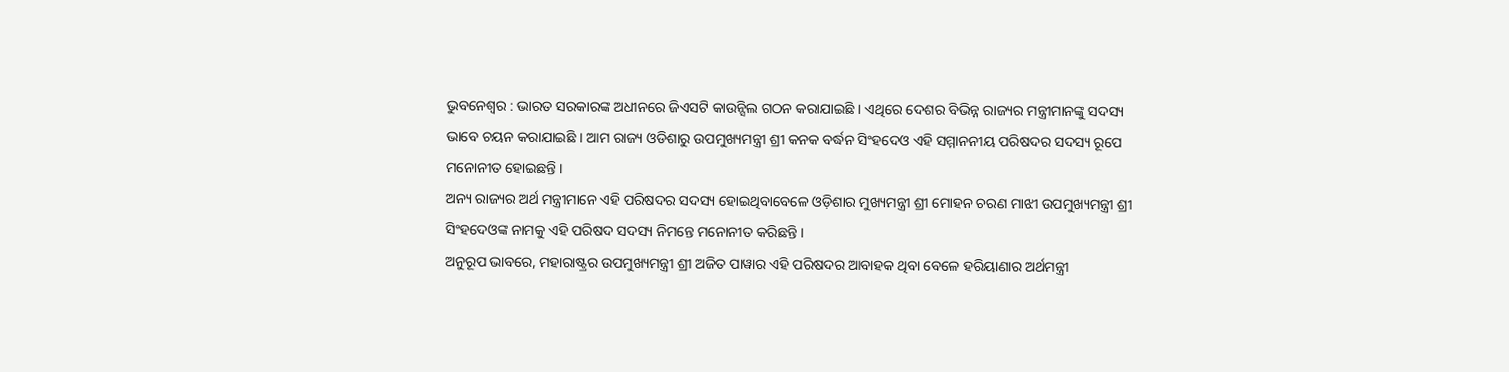ଭୁବନେଶ୍ୱର : ଭାରତ ସରକାରଙ୍କ ଅଧୀନରେ ଜିଏସଟି କାଉନ୍ସିଲ ଗଠନ କରାଯାଇଛି । ଏଥିରେ ଦେଶର ବିଭିନ୍ନ ରାଜ୍ୟର ମନ୍ତ୍ରୀମାନଙ୍କୁ ସଦସ୍ୟ ଭାବେ ଚୟନ କରାଯାଇଛି । ଆମ ରାଜ୍ୟ ଓଡିଶାରୁ ଉପମୁଖ୍ୟମନ୍ତ୍ରୀ ଶ୍ରୀ କନକ ବର୍ଦ୍ଧନ ସିଂହଦେଓ ଏହି ସମ୍ମାନନୀୟ ପରିଷଦର ସଦସ୍ୟ ରୂପେ ମନୋନୀତ ହୋଇଛନ୍ତି ।
ଅନ୍ୟ ରାଜ୍ୟର ଅର୍ଥ ମନ୍ତ୍ରୀମାନେ ଏହି ପରିଷଦର ସଦସ୍ୟ ହୋଇଥିବାବେଳେ ଓଡ଼ିଶାର ମୁଖ୍ୟମନ୍ତ୍ରୀ ଶ୍ରୀ ମୋହନ ଚରଣ ମାଝୀ ଉପମୁଖ୍ୟମନ୍ତ୍ରୀ ଶ୍ରୀ ସିଂହଦେଓଙ୍କ ନାମକୁ ଏହି ପରିଷଦ ସଦସ୍ୟ ନିମନ୍ତେ ମନୋନୀତ କରିଛନ୍ତି ।
ଅନୁରୂପ ଭାବରେ, ମହାରାଷ୍ଟ୍ରର ଉପମୁଖ୍ୟମନ୍ତ୍ରୀ ଶ୍ରୀ ଅଜିତ ପାୱାର ଏହି ପରିଷଦର ଆବାହକ ଥିବା ବେଳେ ହରିୟାଣାର ଅର୍ଥମନ୍ତ୍ରୀ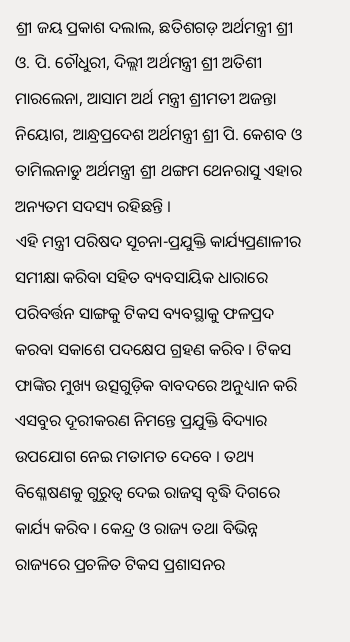ଶ୍ରୀ ଜୟ ପ୍ରକାଶ ଦଲାଲ, ଛତିଶଗଡ଼ ଅର୍ଥମନ୍ତ୍ରୀ ଶ୍ରୀ ଓ. ପି. ଚୌଧୁରୀ, ଦିଲ୍ଲୀ ଅର୍ଥମନ୍ତ୍ରୀ ଶ୍ରୀ ଅତିଶୀ ମାରଲେନା, ଆସାମ ଅର୍ଥ ମନ୍ତ୍ରୀ ଶ୍ରୀମତୀ ଅଜନ୍ତା ନିୟୋଗ, ଆନ୍ଧ୍ରପ୍ରଦେଶ ଅର୍ଥମନ୍ତ୍ରୀ ଶ୍ରୀ ପି. କେଶବ ଓ ତାମିଲନାଡୁ ଅର୍ଥମନ୍ତ୍ରୀ ଶ୍ରୀ ଥଙ୍ଗମ ଥେନରାସୁ ଏହାର ଅନ୍ୟତମ ସଦସ୍ୟ ରହିଛନ୍ତି ।
ଏହି ମନ୍ତ୍ରୀ ପରିଷଦ ସୂଚନା-ପ୍ରଯୁକ୍ତି କାର୍ଯ୍ୟପ୍ରଣାଳୀର ସମୀକ୍ଷା କରିବା ସହିତ ବ୍ୟବସାୟିକ ଧାରାରେ ପରିବର୍ତ୍ତନ ସାଙ୍ଗକୁ ଟିକସ ବ୍ୟବସ୍ଥାକୁ ଫଳପ୍ରଦ କରବା ସକାଶେ ପଦକ୍ଷେପ ଗ୍ରହଣ କରିବ । ଟିକସ ଫାଙ୍କିର ମୁଖ୍ୟ ଉତ୍ସଗୁଡ଼ିକ ବାବଦରେ ଅନୁଧ୍ୟାନ କରି ଏସବୁର ଦୂରୀକରଣ ନିମନ୍ତେ ପ୍ରଯୁକ୍ତି ବିଦ୍ୟାର ଉପଯୋଗ ନେଇ ମତାମତ ଦେବେ । ତଥ୍ୟ ବିଶ୍ଳେଷଣକୁ ଗୁରୁତ୍ୱ ଦେଇ ରାଜସ୍ୱ ବୃଦ୍ଧି ଦିଗରେ କାର୍ଯ୍ୟ କରିବ । କେନ୍ଦ୍ର ଓ ରାଜ୍ୟ ତଥା ବିଭିନ୍ନ ରାଜ୍ୟରେ ପ୍ରଚଳିତ ଟିକସ ପ୍ରଶାସନର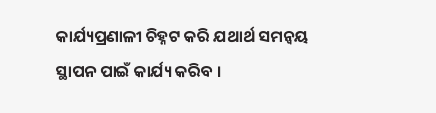କାର୍ଯ୍ୟପ୍ରଣାଳୀ ଚିହ୍ନଟ କରି ଯଥାର୍ଥ ସମନ୍ୱୟ ସ୍ଥାପନ ପାଇଁ କାର୍ଯ୍ୟ କରିବ ।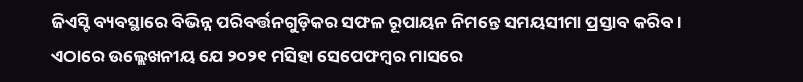ଜିଏସ୍ଟି ବ୍ୟବସ୍ଥାରେ ବିଭିନ୍ନ ପରିବର୍ତ୍ତନଗୁଡ଼ିକର ସଫଳ ରୂପାୟନ ନିମନ୍ତେ ସମୟସୀମା ପ୍ରସ୍ତାବ କରିବ ।
ଏଠାରେ ଉଲ୍ଲେଖନୀୟ ଯେ ୨୦୨୧ ମସିହା ସେପେଫମ୍ବର ମାସରେ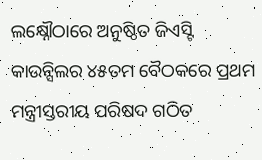ଲକ୍ଷ୍ନୌଠାରେ ଅନୁଷ୍ଠିତ ଜିଏସ୍ଟି କାଉନ୍ସିଲର ୪୫ତମ ବୈଠକରେ ପ୍ରଥମ ମନ୍ତ୍ରୀସ୍ତରୀୟ ପରିଷଦ ଗଠିତ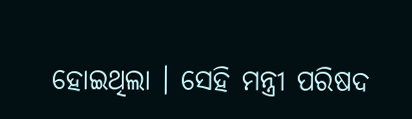ହୋଇଥିଲା । ସେହି ମନ୍ତ୍ରୀ ପରିଷଦ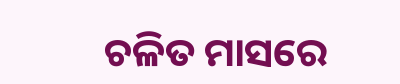ଚଳିତ ମାସରେ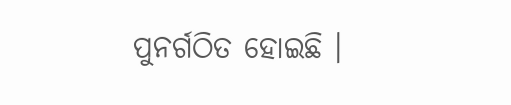ପୁନର୍ଗଠିତ ହୋଇଛି ।